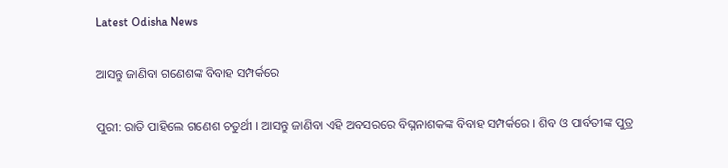Latest Odisha News

ଆସନ୍ତୁ ଜାଣିବା ଗଣେଶଙ୍କ ବିବାହ ସମ୍ପର୍କରେ

ପୁରୀ: ରାତି ପାହିଲେ ଗଣେଶ ଚତୁର୍ଥୀ । ଆସନ୍ତୁ ଜାଣିବା ଏହି ଅବସରରେ ବିଘ୍ନନାଶକଙ୍କ ବିବାହ ସମ୍ପର୍କରେ । ଶିବ ଓ ପାର୍ବତୀଙ୍କ ପୁତ୍ର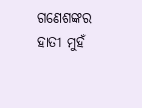ଗଣେଶଙ୍କର ହାତୀ ମୁହଁ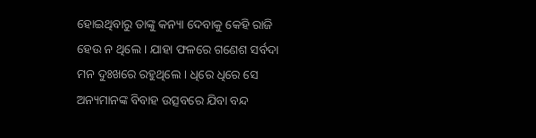ହୋଇଥିବାରୁ ତାଙ୍କୁ କନ୍ୟା ଦେବାକୁ କେହି ରାଜି ହେଉ ନ ଥିଲେ । ଯାହା ଫଳରେ ଗଣେଶ ସର୍ବଦା ମନ ଦୁଃଖରେ ରହୁଥିଲେ । ଧିରେ ଧିରେ ସେ ଅନ୍ୟମାନଙ୍କ ବିବାହ ଉତ୍ସବରେ ଯିବା ବନ୍ଦ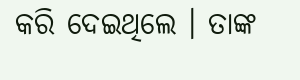କରି ଦେଇଥିଲେ । ତାଙ୍କ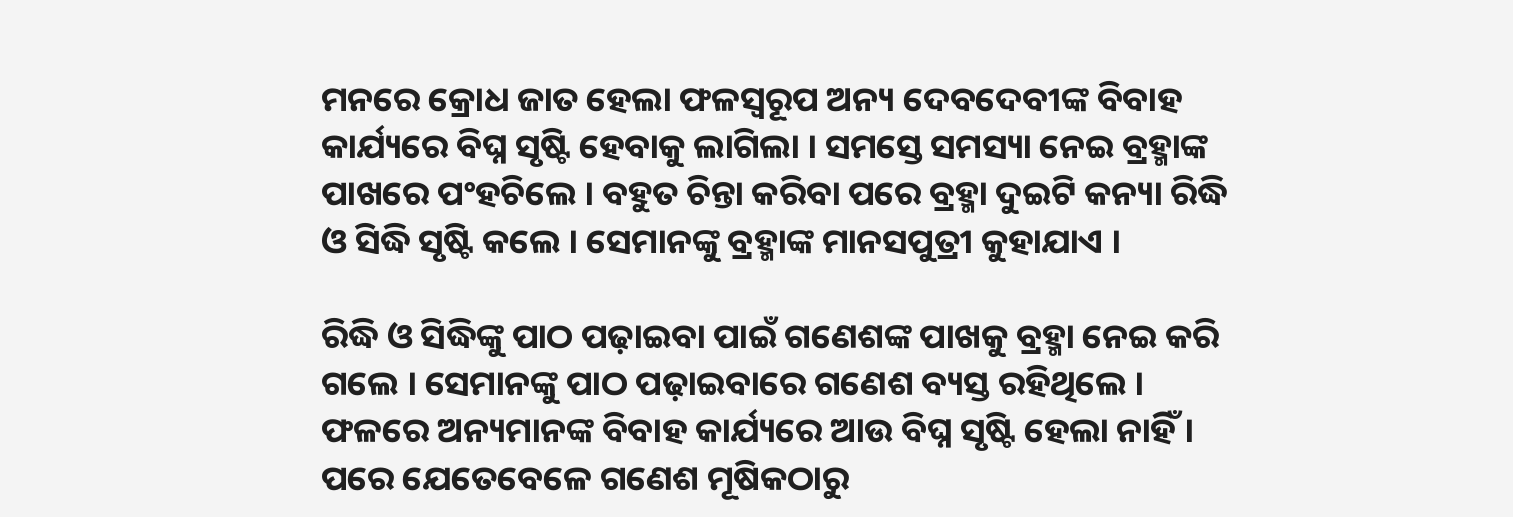ମନରେ କ୍ରୋଧ ଜାତ ହେଲା ଫଳସ୍ୱରୂପ ଅନ୍ୟ ଦେବଦେବୀଙ୍କ ବିବାହ କାର୍ଯ୍ୟରେ ବିଘ୍ନ ସୃଷ୍ଟି ହେବାକୁ ଲାଗିଲା । ସମସ୍ତେ ସମସ୍ୟା ନେଇ ବ୍ରହ୍ମାଙ୍କ ପାଖରେ ପଂହଚିଲେ । ବହୁତ ଚିନ୍ତା କରିବା ପରେ ବ୍ରହ୍ମା ଦୁଇଟି କନ୍ୟା ରିଦ୍ଧି ଓ ସିଦ୍ଧି ସୃଷ୍ଟି କଲେ । ସେମାନଙ୍କୁ ବ୍ରହ୍ମାଙ୍କ ମାନସପୁତ୍ରୀ କୁହାଯାଏ ।

ରିଦ୍ଧି ଓ ସିଦ୍ଧିଙ୍କୁ ପାଠ ପଢ଼ାଇବା ପାଇଁ ଗଣେଶଙ୍କ ପାଖକୁ ବ୍ରହ୍ମା ନେଇ କରି ଗଲେ । ସେମାନଙ୍କୁ ପାଠ ପଢ଼ାଇବାରେ ଗଣେଶ ବ୍ୟସ୍ତ ରହିଥିଲେ । ଫଳରେ ଅନ୍ୟମାନଙ୍କ ବିବାହ କାର୍ଯ୍ୟରେ ଆଉ ବିଘ୍ନ ସୃଷ୍ଟି ହେଲା ନାହିଁ । ପରେ ଯେତେବେଳେ ଗଣେଶ ମୂଷିକଠାରୁ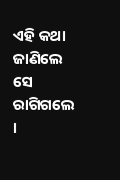ଏହି କଥା ଜାଣିଲେ ସେ ରାଗିଗଲେ ।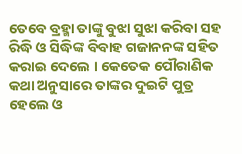ତେବେ ବ୍ରହ୍ମା ତାଙ୍କୁ ବୁଝା ସୁଝା କରିବା ସହ ରିଦ୍ଧି ଓ ସିଦ୍ଧିଙ୍କ ବିବାହ ଗଜାନନଙ୍କ ସହିତ କରାଇ ଦେଲେ । କେତେକ ପୌରାଣିକ କଥା ଅନୁସାରେ ତାଙ୍କର ଦୁଇଟି ପୁତ୍ର ହେଲେ ଓ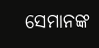ସେମାନଙ୍କ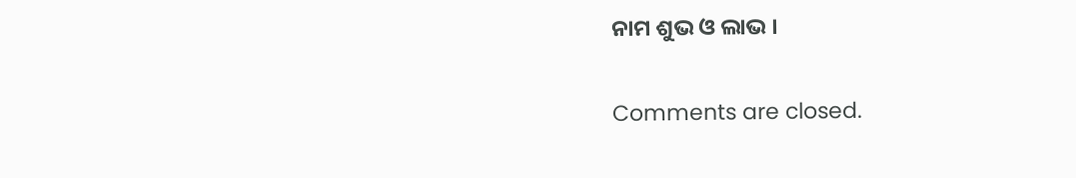ନାମ ଶୁଭ ଓ ଲାଭ ।

Comments are closed.